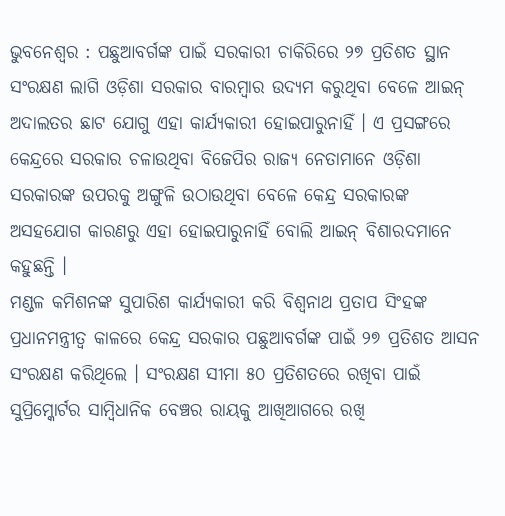ଭୁବନେଶ୍ୱର : ପଛୁଆବର୍ଗଙ୍କ ପାଇଁ ସରକାରୀ ଚାକିରିରେ ୨୭ ପ୍ରତିଶତ ସ୍ଥାନ ସଂରକ୍ଷଣ ଲାଗି ଓଡ଼ିଶା ସରକାର ବାରମ୍ବାର ଉଦ୍ୟମ କରୁଥିବା ବେଳେ ଆଇନ୍ ଅଦାଲତର ଛାଟ ଯୋଗୁ ଏହା କାର୍ଯ୍ୟକାରୀ ହୋଇପାରୁନାହିଁ । ଏ ପ୍ରସଙ୍ଗରେ କେନ୍ଦ୍ରରେ ସରକାର ଚଳାଉଥିବା ବିଜେପିର ରାଜ୍ୟ ନେତାମାନେ ଓଡ଼ିଶା ସରକାରଙ୍କ ଉପରକୁ ଅଙ୍ଗୁଳି ଉଠାଉଥିବା ବେଳେ କେନ୍ଦ୍ର ସରକାରଙ୍କ ଅସହଯୋଗ କାରଣରୁ ଏହା ହୋଇପାରୁନାହିଁ ବୋଲି ଆଇନ୍ ବିଶାରଦମାନେ କହୁଛନ୍ତି ।
ମଣ୍ଡଳ କମିଶନଙ୍କ ସୁପାରିଶ କାର୍ଯ୍ୟକାରୀ କରି ବିଶ୍ୱନାଥ ପ୍ରତାପ ସିଂହଙ୍କ ପ୍ରଧାନମନ୍ତ୍ରୀତ୍ୱ କାଳରେ କେନ୍ଦ୍ର ସରକାର ପଛୁଆବର୍ଗଙ୍କ ପାଇଁ ୨୭ ପ୍ରତିଶତ ଆସନ ସଂରକ୍ଷଣ କରିଥିଲେ । ସଂରକ୍ଷଣ ସୀମା ୫୦ ପ୍ରତିଶତରେ ରଖିବା ପାଇଁ ସୁପ୍ରିମ୍କୋର୍ଟର ସାମ୍ବିଧାନିକ ବେଞ୍ଚର ରାୟକୁ ଆଖିଆଗରେ ରଖି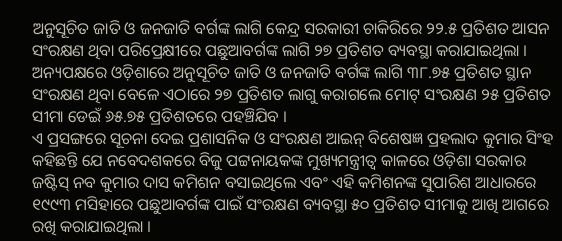ଅନୁସୂଚିତ ଜାତି ଓ ଜନଜାତି ବର୍ଗଙ୍କ ଲାଗି କେନ୍ଦ୍ର ସରକାରୀ ଚାକିରିରେ ୨୨.୫ ପ୍ରତିଶତ ଆସନ ସଂରକ୍ଷଣ ଥିବା ପରିପ୍ରେକ୍ଷୀରେ ପଛୁଆବର୍ଗଙ୍କ ଲାଗି ୨୭ ପ୍ରତିଶତ ବ୍ୟବସ୍ଥା କରାଯାଇଥିଲା । ଅନ୍ୟପକ୍ଷରେ ଓଡ଼ିଶାରେ ଅନୁସୂଚିତ ଜାତି ଓ ଜନଜାତି ବର୍ଗଙ୍କ ଲାଗି ୩୮.୭୫ ପ୍ରତିଶତ ସ୍ଥାନ ସଂରକ୍ଷଣ ଥିବା ବେଳେ ଏଠାରେ ୨୭ ପ୍ରତିଶତ ଲାଗୁ କରାଗଲେ ମୋଟ୍ ସଂରକ୍ଷଣ ୨୫ ପ୍ରତିଶତ ସୀମା ଡେଇଁ ୬୫.୭୫ ପ୍ରତିଶତରେ ପହଞ୍ଚିଯିବ ।
ଏ ପ୍ରସଙ୍ଗରେ ସୂଚନା ଦେଇ ପ୍ରଶାସନିକ ଓ ସଂରକ୍ଷଣ ଆଇନ୍ ବିଶେଷଜ୍ଞ ପ୍ରହଲାଦ କୁମାର ସିଂହ କହିଛନ୍ତି ଯେ ନବେଦଶକରେ ବିଜୁ ପଟ୍ଟନାୟକଙ୍କ ମୁଖ୍ୟମନ୍ତ୍ରୀତ୍ୱ କାଳରେ ଓଡ଼ିଶା ସରକାର ଜଷ୍ଟିସ୍ ନବ କୁମାର ଦାସ କମିଶନ ବସାଇଥିଲେ ଏବଂ ଏହି କମିଶନଙ୍କ ସୁପାରିଶ ଆଧାରରେ ୧୯୯୩ ମସିହାରେ ପଛୁଆବର୍ଗଙ୍କ ପାଇଁ ସଂରକ୍ଷଣ ବ୍ୟବସ୍ଥା ୫୦ ପ୍ରତିଶତ ସୀମାକୁ ଆଖି ଆଗରେ ରଖି କରାଯାଇଥିଲା ।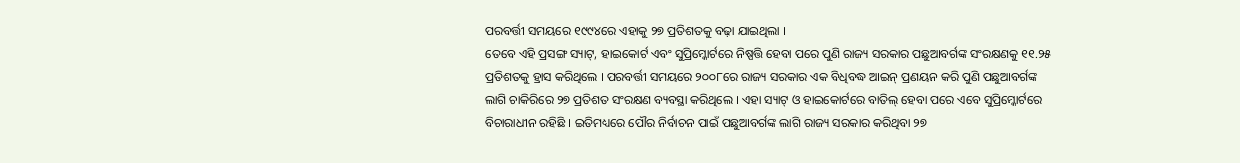ପରବର୍ତ୍ତୀ ସମୟରେ ୧୯୯୪ରେ ଏହାକୁ ୨୭ ପ୍ରତିଶତକୁ ବଢ଼ା ଯାଇଥିଲା ।
ତେବେ ଏହି ପ୍ରସଙ୍ଗ ସ୍ୟାଟ୍, ହାଇକୋର୍ଟ ଏବଂ ସୁପ୍ରିମ୍କୋର୍ଟରେ ନିଷ୍ପତ୍ତି ହେବା ପରେ ପୁଣି ରାଜ୍ୟ ସରକାର ପଛୁଆବର୍ଗଙ୍କ ସଂରକ୍ଷଣକୁ ୧୧.୨୫ ପ୍ରତିଶତକୁ ହ୍ରାସ କରିଥିଲେ । ପରବର୍ତ୍ତୀ ସମୟରେ ୨୦୦୮ରେ ରାଜ୍ୟ ସରକାର ଏକ ବିଧିବଦ୍ଧ ଆଇନ୍ ପ୍ରଣୟନ କରି ପୁଣି ପଛୁଆବର୍ଗଙ୍କ ଲାଗି ଚାକିରିରେ ୨୭ ପ୍ରତିଶତ ସଂରକ୍ଷଣ ବ୍ୟବସ୍ଥା କରିଥିଲେ । ଏହା ସ୍ୟାଟ୍ ଓ ହାଇକୋର୍ଟରେ ବାତିଲ୍ ହେବା ପରେ ଏବେ ସୁପ୍ରିମ୍କୋର୍ଟରେ ବିଚାରାଧୀନ ରହିଛି । ଇତିମଧ୍ୟରେ ପୌର ନିର୍ବାଚନ ପାଇଁ ପଛୁଆବର୍ଗଙ୍କ ଲାଗି ରାଜ୍ୟ ସରକାର କରିଥିବା ୨୭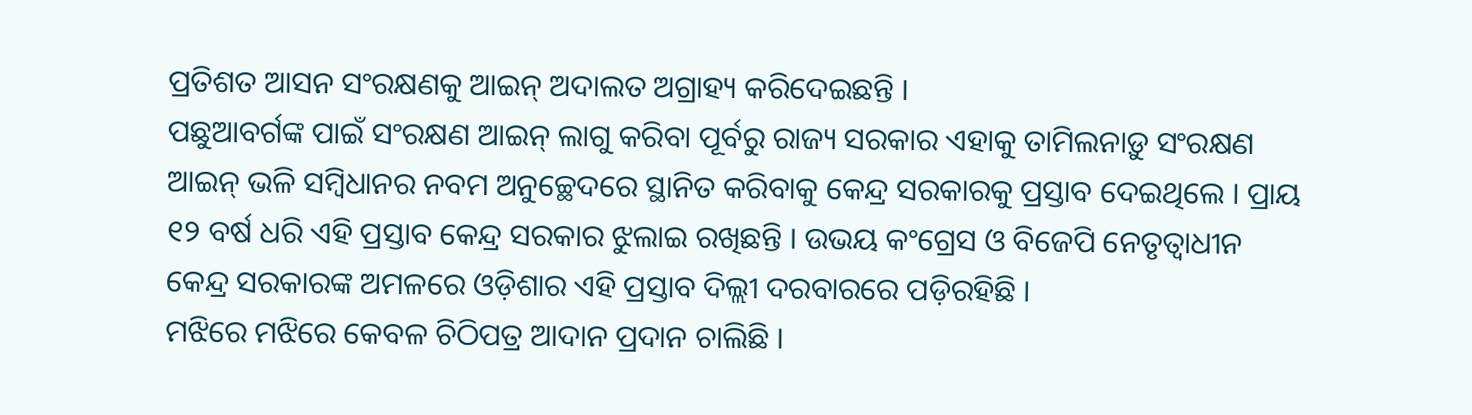ପ୍ରତିଶତ ଆସନ ସଂରକ୍ଷଣକୁ ଆଇନ୍ ଅଦାଲତ ଅଗ୍ରାହ୍ୟ କରିଦେଇଛନ୍ତି ।
ପଛୁଆବର୍ଗଙ୍କ ପାଇଁ ସଂରକ୍ଷଣ ଆଇନ୍ ଲାଗୁ କରିବା ପୂର୍ବରୁ ରାଜ୍ୟ ସରକାର ଏହାକୁ ତାମିଲନାଡ଼ୁ ସଂରକ୍ଷଣ ଆଇନ୍ ଭଳି ସମ୍ବିଧାନର ନବମ ଅନୁଚ୍ଛେଦରେ ସ୍ଥାନିତ କରିବାକୁ କେନ୍ଦ୍ର ସରକାରକୁ ପ୍ରସ୍ତାବ ଦେଇଥିଲେ । ପ୍ରାୟ ୧୨ ବର୍ଷ ଧରି ଏହି ପ୍ରସ୍ତାବ କେନ୍ଦ୍ର ସରକାର ଝୁଲାଇ ରଖିଛନ୍ତି । ଉଭୟ କଂଗ୍ରେସ ଓ ବିଜେପି ନେତୃତ୍ୱାଧୀନ କେନ୍ଦ୍ର ସରକାରଙ୍କ ଅମଳରେ ଓଡ଼ିଶାର ଏହି ପ୍ରସ୍ତାବ ଦିଲ୍ଲୀ ଦରବାରରେ ପଡ଼ିରହିଛି ।
ମଝିରେ ମଝିରେ କେବଳ ଚିଠିପତ୍ର ଆଦାନ ପ୍ରଦାନ ଚାଲିଛି ।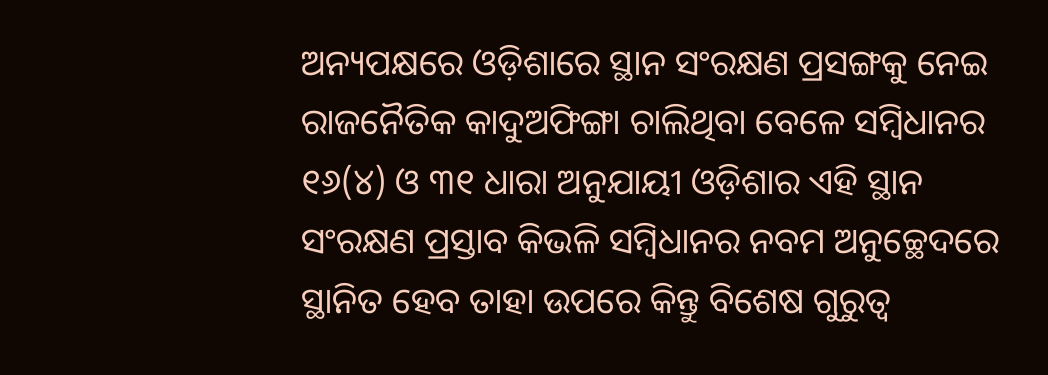ଅନ୍ୟପକ୍ଷରେ ଓଡ଼ିଶାରେ ସ୍ଥାନ ସଂରକ୍ଷଣ ପ୍ରସଙ୍ଗକୁ ନେଇ ରାଜନୈତିକ କାଦୁଅଫିଙ୍ଗା ଚାଲିଥିବା ବେଳେ ସମ୍ବିଧାନର ୧୬(୪) ଓ ୩୧ ଧାରା ଅନୁଯାୟୀ ଓଡ଼ିଶାର ଏହି ସ୍ଥାନ ସଂରକ୍ଷଣ ପ୍ରସ୍ତାବ କିଭଳି ସମ୍ବିଧାନର ନବମ ଅନୁଚ୍ଛେଦରେ ସ୍ଥାନିତ ହେବ ତାହା ଉପରେ କିନ୍ତୁ ବିଶେଷ ଗୁରୁତ୍ୱ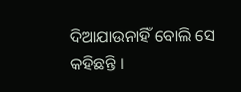ଦିଆଯାଉନାହିଁ ବୋଲି ସେ କହିଛନ୍ତି ।